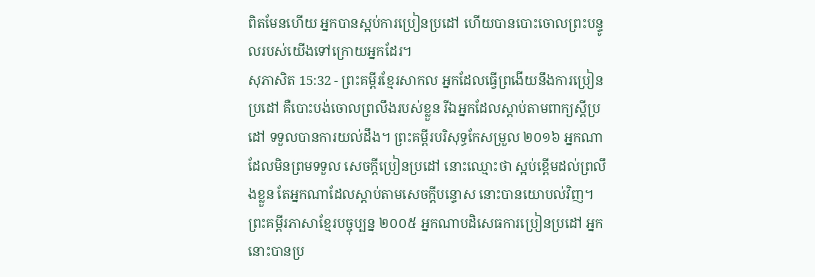ពិតមែនហើយ អ្នកបានស្អប់ការប្រៀនប្រដៅ ហើយបានបោះចោលព្រះបន្ទូលរបស់យើងទៅក្រោយអ្នកដែរ។
សុភាសិត 15:32 - ព្រះគម្ពីរខ្មែរសាកល អ្នកដែលធ្វើព្រងើយនឹងការប្រៀនប្រដៅ គឺបោះបង់ចោលព្រលឹងរបស់ខ្លួន រីឯអ្នកដែលស្ដាប់តាមពាក្យស្ដីប្រដៅ ទទួលបានការយល់ដឹង។ ព្រះគម្ពីរបរិសុទ្ធកែសម្រួល ២០១៦ អ្នកណាដែលមិនព្រមទទួល សេចក្ដីប្រៀនប្រដៅ នោះឈ្មោះថា ស្អប់ខ្ពើមដល់ព្រលឹងខ្លួន តែអ្នកណាដែលស្តាប់តាមសេចក្ដីបន្ទោស នោះបានយោបល់វិញ។ ព្រះគម្ពីរភាសាខ្មែរបច្ចុប្បន្ន ២០០៥ អ្នកណាបដិសេធការប្រៀនប្រដៅ អ្នកនោះបានប្រ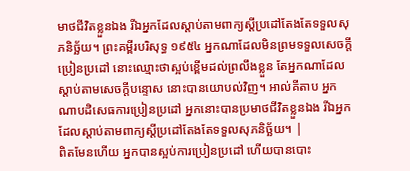មាថជីវិតខ្លួនឯង រីឯអ្នកដែលស្ដាប់តាមពាក្យស្ដីប្រដៅតែងតែទទួលសុភនិច្ឆ័យ។ ព្រះគម្ពីរបរិសុទ្ធ ១៩៥៤ អ្នកណាដែលមិនព្រមទទួលសេចក្ដីប្រៀនប្រដៅ នោះឈ្មោះថាស្អប់ខ្ពើមដល់ព្រលឹងខ្លួន តែអ្នកណាដែលស្តាប់តាមសេចក្ដីបន្ទោស នោះបានយោបល់វិញ។ អាល់គីតាប អ្នកណាបដិសេធការប្រៀនប្រដៅ អ្នកនោះបានប្រមាថជីវិតខ្លួនឯង រីឯអ្នកដែលស្ដាប់តាមពាក្យស្ដីប្រដៅតែងតែទទួលសុភនិច្ឆ័យ។ |
ពិតមែនហើយ អ្នកបានស្អប់ការប្រៀនប្រដៅ ហើយបានបោះ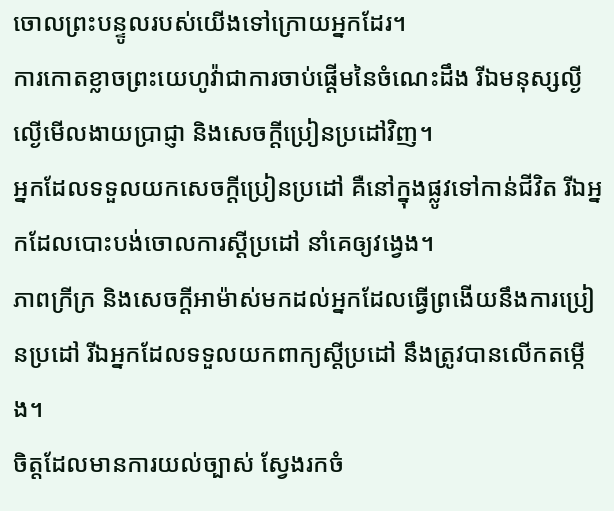ចោលព្រះបន្ទូលរបស់យើងទៅក្រោយអ្នកដែរ។
ការកោតខ្លាចព្រះយេហូវ៉ាជាការចាប់ផ្ដើមនៃចំណេះដឹង រីឯមនុស្សល្ងីល្ងើមើលងាយប្រាជ្ញា និងសេចក្ដីប្រៀនប្រដៅវិញ។
អ្នកដែលទទួលយកសេចក្ដីប្រៀនប្រដៅ គឺនៅក្នុងផ្លូវទៅកាន់ជីវិត រីឯអ្នកដែលបោះបង់ចោលការស្ដីប្រដៅ នាំគេឲ្យវង្វេង។
ភាពក្រីក្រ និងសេចក្ដីអាម៉ាស់មកដល់អ្នកដែលធ្វើព្រងើយនឹងការប្រៀនប្រដៅ រីឯអ្នកដែលទទួលយកពាក្យស្ដីប្រដៅ នឹងត្រូវបានលើកតម្កើង។
ចិត្តដែលមានការយល់ច្បាស់ ស្វែងរកចំ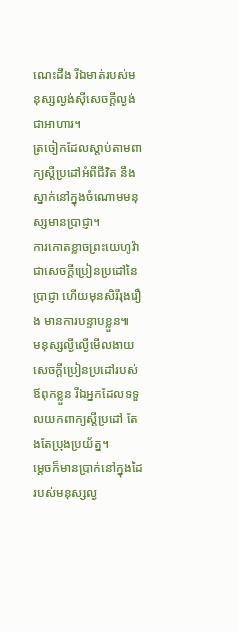ណេះដឹង រីឯមាត់របស់មនុស្សល្ងង់ស៊ីសេចក្ដីល្ងង់ជាអាហារ។
ត្រចៀកដែលស្ដាប់តាមពាក្យស្ដីប្រដៅអំពីជីវិត នឹងស្នាក់នៅក្នុងចំណោមមនុស្សមានប្រាជ្ញា។
ការកោតខ្លាចព្រះយេហូវ៉ាជាសេចក្ដីប្រៀនប្រដៅនៃប្រាជ្ញា ហើយមុនសិរីរុងរឿង មានការបន្ទាបខ្លួន៕
មនុស្សល្ងីល្ងើមើលងាយសេចក្ដីប្រៀនប្រដៅរបស់ឪពុកខ្លួន រីឯអ្នកដែលទទួលយកពាក្យស្ដីប្រដៅ តែងតែប្រុងប្រយ័ត្ន។
ម្ដេចក៏មានប្រាក់នៅក្នុងដៃរបស់មនុស្សល្ង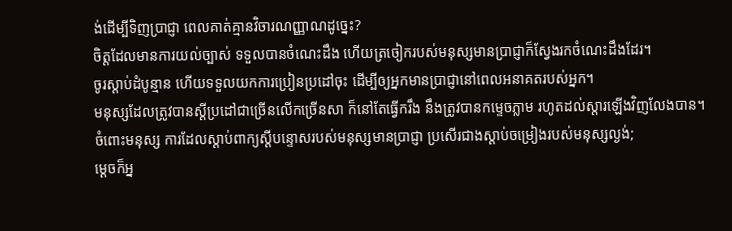ង់ដើម្បីទិញប្រាជ្ញា ពេលគាត់គ្មានវិចារណញ្ញាណដូច្នេះ?
ចិត្តដែលមានការយល់ច្បាស់ ទទួលបានចំណេះដឹង ហើយត្រចៀករបស់មនុស្សមានប្រាជ្ញាក៏ស្វែងរកចំណេះដឹងដែរ។
ចូរស្ដាប់ដំបូន្មាន ហើយទទួលយកការប្រៀនប្រដៅចុះ ដើម្បីឲ្យអ្នកមានប្រាជ្ញានៅពេលអនាគតរបស់អ្នក។
មនុស្សដែលត្រូវបានស្ដីប្រដៅជាច្រើនលើកច្រើនសា ក៏នៅតែធ្វើករឹង នឹងត្រូវបានកម្ទេចភ្លាម រហូតដល់ស្ដារឡើងវិញលែងបាន។
ចំពោះមនុស្ស ការដែលស្ដាប់ពាក្យស្ដីបន្ទោសរបស់មនុស្សមានប្រាជ្ញា ប្រសើរជាងស្ដាប់ចម្រៀងរបស់មនុស្សល្ងង់;
ម្ដេចក៏អ្ន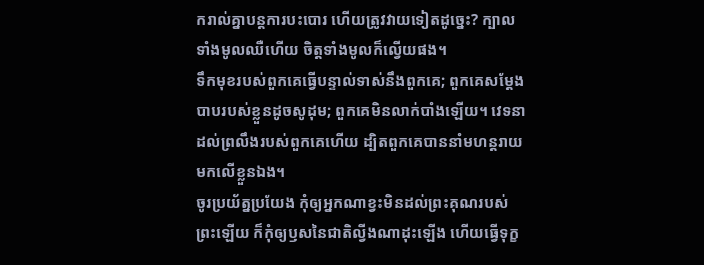ករាល់គ្នាបន្តការបះបោរ ហើយត្រូវវាយទៀតដូច្នេះ? ក្បាលទាំងមូលឈឺហើយ ចិត្តទាំងមូលក៏ល្វើយផង។
ទឹកមុខរបស់ពួកគេធ្វើបន្ទាល់ទាស់នឹងពួកគេ; ពួកគេសម្ដែងបាបរបស់ខ្លួនដូចសូដុម; ពួកគេមិនលាក់បាំងឡើយ។ វេទនាដល់ព្រលឹងរបស់ពួកគេហើយ ដ្បិតពួកគេបាននាំមហន្តរាយមកលើខ្លួនឯង។
ចូរប្រយ័ត្នប្រយែង កុំឲ្យអ្នកណាខ្វះមិនដល់ព្រះគុណរបស់ព្រះឡើយ ក៏កុំឲ្យឫសនៃជាតិល្វីងណាដុះឡើង ហើយធ្វើទុក្ខ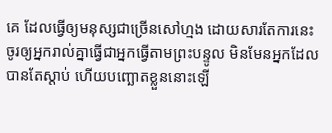គេ ដែលធ្វើឲ្យមនុស្សជាច្រើនសៅហ្មង ដោយសារតែការនេះ
ចូរឲ្យអ្នករាល់គ្នាធ្វើជាអ្នកធ្វើតាមព្រះបន្ទូល មិនមែនអ្នកដែលបានតែស្ដាប់ ហើយបញ្ឆោតខ្លួននោះឡើ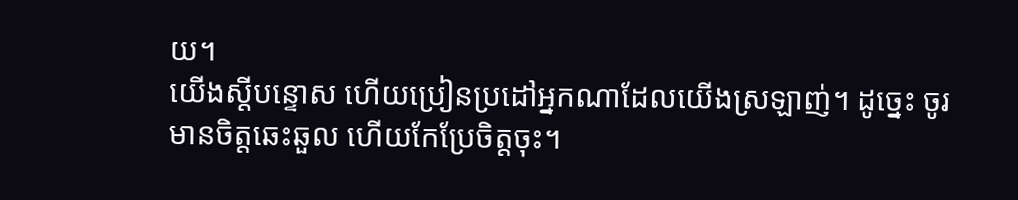យ។
យើងស្ដីបន្ទោស ហើយប្រៀនប្រដៅអ្នកណាដែលយើងស្រឡាញ់។ ដូច្នេះ ចូរមានចិត្តឆេះឆួល ហើយកែប្រែចិត្តចុះ។